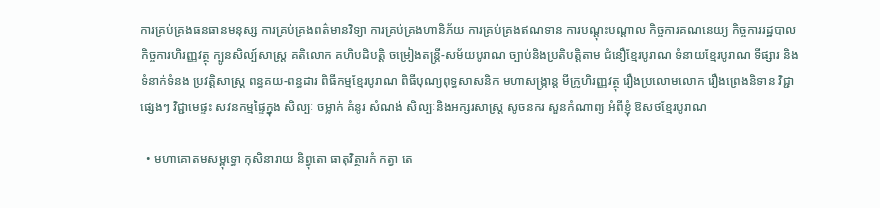ការគ្រប់គ្រងធនធានមនុស្ស ការគ្រប់គ្រងពត៌មានវិទ្យា ការគ្រប់គ្រងហានិភ័យ ការគ្រប់គ្រងឥណទាន ការបណ្តុះបណ្តាល កិច្ចការគណនេយ្យ កិច្ចការរដ្ឋបាល កិច្ចការហិរញ្ញវត្ថុ ក្បូនសិល្ប៍សាស្ត្រ គតិលោក គហិបដិបត្តិ ចម្រៀងតន្ត្រី-សម័យបូរាណ ច្បាប់និងប្រតិបត្តិតាម ជំនឿខ្មែរបូរាណ ទំនាយខ្មែរបូរាណ ទីផ្សារ និងទំនាក់ទំនង ប្រវត្តិសាស្រ្ត ពន្ធគយ-ពន្ធដារ ពិធីកម្មខ្មែរបូរាណ ពិធីបុណ្យពុទ្ធសាសនិក មហាសង្រ្កាន្ត មីក្រូហិរញ្ញវត្ថុ រឿងប្រលោមលោក រឿងព្រេងនិទាន វិជ្ជាផ្សេងៗ វិជ្ជាមេផ្ទះ សវនកម្មផ្ទៃក្នុង សិល្បៈ ចម្លាក់ គំនូរ សំណង់ សិល្បៈនិងអក្សរសាស្រ្ត សូចនករ សួនកំណាព្យ អំពីខ្ញុំ ឱសថខ្មែរបូរាណ

  • មហាគោតមសម្ពុទ្ធោ កុសិនារាយ និព្វុតោ ធាតុវិត្ថារកំ កត្វា តេ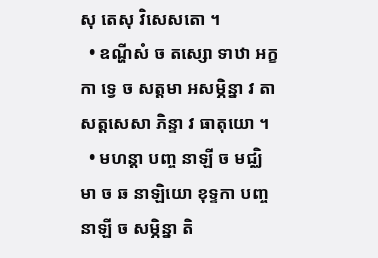សុ តេសុ វិសេសតោ ។
  • ឧណ្ហីសំ ច តស្សោ ទាឋា អក្ខកា ទ្វេ ច សត្តមា អសម្ភិន្នា វ តា សត្តសេសា ភិន្ទា វ ធាតុយោ ។
  • មហន្តា បញ្ច នាឡី ច មជ្ឈិមា ច ឆ នាឡិយោ ខុទ្ទកា បញ្ច នាឡី ច សម្ភិន្នា តិ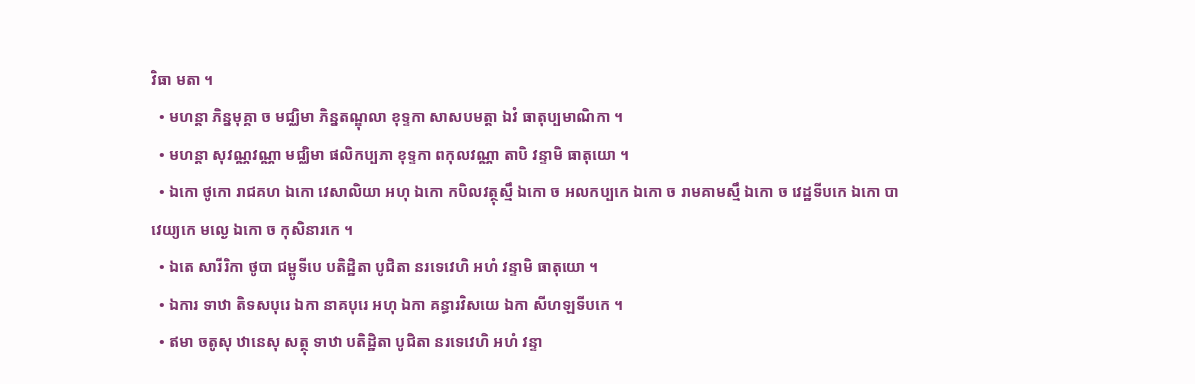វិធា មតា ។
  • មហន្តា ភិន្នមុគ្គា ច មជ្ឈិមា ភិន្នតណ្ឌុលា ខុទ្ទកា សាសបមត្តា ឯវំ ធាតុប្បមាណិកា ។
  • មហន្តា សុវណ្ណវណ្ណា មជ្ឈិមា ផលិកប្បភា ខុទ្ទកា ពកុលវណ្ណា តាបិ វន្ទាមិ ធាតុយោ ។
  • ឯកោ ថូកោ រាជគហ ឯកោ វេសាលិយា អហុ ឯកោ កបិលវត្ថុស្មឹ ឯកោ ច អលកប្បកេ ឯកោ ច រាមគាមស្មឹ ឯកោ ច វេដ្ឋទីបកេ ឯកោ បាវេយ្យកេ មល្ងេ ឯកោ ច កុសិនារកេ ។
  • ឯតេ សារីរិកា ថូបា ជម្ពូទីបេ បតិដ្ឋិតា បូជិតា នរទេវេហិ អហំ វន្ទាមិ ធាតុយោ ។
  • ឯការ ទាឋា តិទសបុរេ ឯកា នាគបុរេ អហុ ឯកា គន្ធារវិសយេ ឯកា សីហឡទីបកេ ។
  • ឥមា ចតូសុ ឋានេសុ សត្ថុ ទាឋា បតិដ្ឋិតា បូជិតា នរទេវេហិ អហំ វន្ទា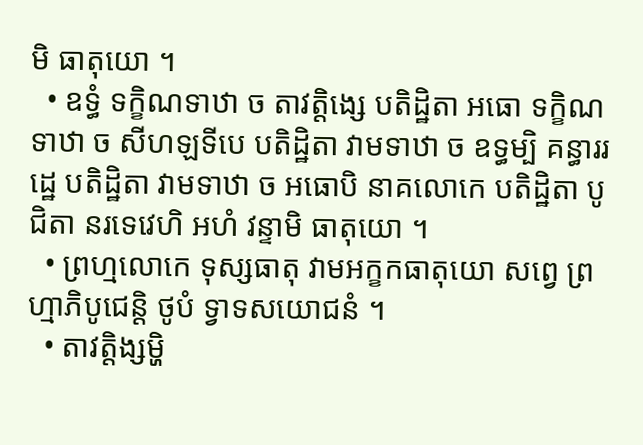មិ ធាតុយោ ។
  • ឧទ្ធំ ទក្ខិណទាឋា ច តាវត្តិង្សេ បតិដ្ឋិតា អធោ ទក្ខិណទាឋា ច សីហឡទីបេ បតិដ្ឋិតា វាមទាឋា ច ឧទ្ធម្បិ គន្ធាររដ្ឋេ បតិដ្ឋិតា វាមទាឋា ច អធោបិ នាគលោកេ បតិដ្ឋិតា បូជិតា នរទេវេហិ អហំ វន្ទាមិ ធាតុយោ ។
  • ព្រហ្មលោកេ ទុស្សធាតុ វាមអក្ខកធាតុយោ សព្វេ ព្រហ្មាភិបូជេន្តិ ថូបំ ទ្វាទសយោជនំ ។
  • តាវត្តិង្សម្ហិ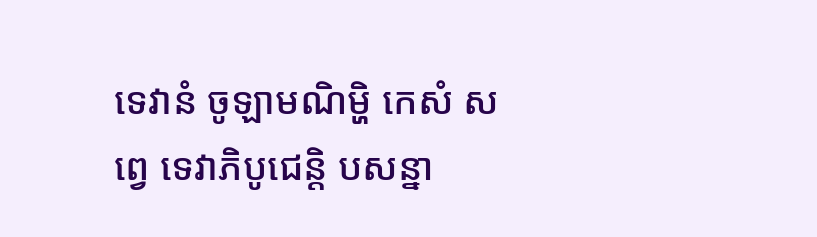ទេវានំ ចូឡាមណិម្ហិ កេសំ សព្វេ ទេវាភិបូជេន្តិ បសន្នា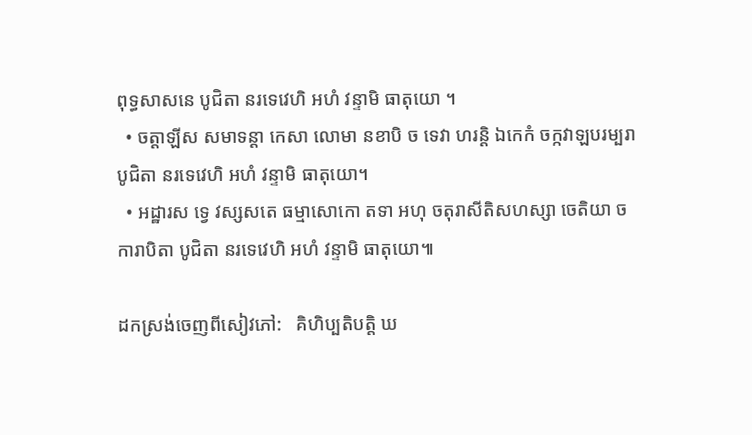ពុទ្ធសាសនេ បូជិតា នរទេវេហិ អហំ វន្ទាមិ ធាតុយោ ។
  • ចត្តាឡីស សមាទន្តា កេសា លោមា នខាបិ ច ទេវា ហរន្តិ ឯកេកំ ចក្កវាឡបរម្បរា បូជិតា នរទេវេហិ អហំ វន្ទាមិ ធាតុយោ។
  • អដ្ឋារស ទ្វេ វស្សសតេ ធម្មាសោកោ តទា អហុ ចតុរាសីតិសហស្សា ចេតិយា ច ការាបិតា បូជិតា នរទេវេហិ អហំ វន្ទាមិ ធាតុយោ៕

ដកស្រង់ចេញពីសៀវភៅ:   គិហិប្បតិបត្តិ ឃ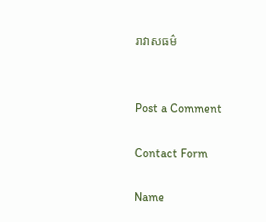រាវាសធម៌


Post a Comment

Contact Form

Name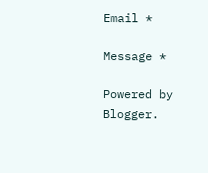Email *

Message *

Powered by Blogger.